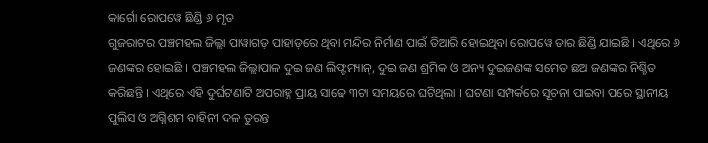କାର୍ଗୋ ରୋପୱେ ଛିଣ୍ଡି ୬ ମୃତ
ଗୁଜରାଟର ପଞ୍ଚମହଲ ଜିଲ୍ଲା ପାୱାଗଡ଼ ପାହାଡ଼ରେ ଥିବା ମନ୍ଦିର ନିର୍ମାଣ ପାଇଁ ତିଆରି ହୋଇଥିବା ରୋପୱେ ତାର ଛିଣ୍ଡି ଯାଇଛି । ଏଥିରେ ୬ ଜଣଙ୍କର ହୋଇଛି । ପଞ୍ଚମହଲ ଜିଲ୍ଲାପାଳ ଦୁଇ ଜଣ ଲିଫ୍ଟମ୍ୟାନ୍, ଦୁଇ ଜଣ ଶ୍ରମିକ ଓ ଅନ୍ୟ ଦୁଇଜଣଙ୍କ ସମେତ ଛଅ ଜଣଙ୍କର ନିଶ୍ଚିତ କରିଛନ୍ତି । ଏଥିରେ ଏହି ଦୁର୍ଘଟଣାଟି ଅପରାହ୍ନ ପ୍ରାୟ ସାଢେ ୩ଟା ସମୟରେ ଘଟିଥିଲା । ଘଟଣା ସମ୍ପର୍କରେ ସୂଚନା ପାଇବା ପରେ ସ୍ଥାନୀୟ ପୁଲିସ ଓ ଅଗ୍ନିଶମ ବାହିନୀ ଦଳ ତୁରନ୍ତ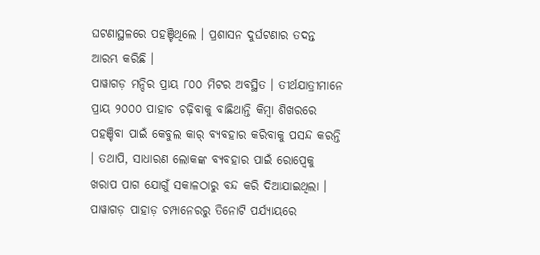ଘଟଣାସ୍ଥଳରେ ପହଞ୍ଚିଥିଲେ । ପ୍ରଶାସନ ଦୁର୍ଘଟଣାର ତଦନ୍ତ ଆରମ୍ଭ କରିଛି ।
ପାୱାଗଡ଼ ମନ୍ଦିର ପ୍ରାୟ ୮୦୦ ମିଟର ଅବସ୍ଥିତ । ତୀର୍ଥଯାତ୍ରୀମାନେ ପ୍ରାୟ ୨୦୦୦ ପାହାଚ ଚଢ଼ିବାକୁ ବାଛିଥାନ୍ତି କିମ୍ବା ଶିଖରରେ ପହଞ୍ଚିବା ପାଇଁ କେବୁଲ କାର୍ ବ୍ୟବହାର କରିବାକୁ ପସନ୍ଦ କରନ୍ତି । ତଥାପି, ସାଧାରଣ ଲୋକଙ୍କ ବ୍ୟବହାର ପାଇଁ ରୋପ୍ୱେକୁ ଖରାପ ପାଗ ଯୋଗୁଁ ସକାଳଠାରୁ ବନ୍ଦ କରି ଦିଆଯାଇଥିଲା । ପାୱାଗଡ଼ ପାହାଡ଼ ଚମ୍ପାନେରରୁ ତିନୋଟି ପର୍ଯ୍ୟାୟରେ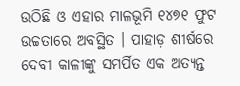ଉଠିଛି ଓ ଏହାର ମାଳଭୂମି ୧୪୭୧ ଫୁଟ ଉଚ୍ଚତାରେ ଅବସ୍ଥିତ । ପାହାଡ଼ ଶୀର୍ଷରେ ଦେବୀ କାଳୀଙ୍କୁ ସମର୍ପିତ ଏକ ଅତ୍ୟନ୍ତ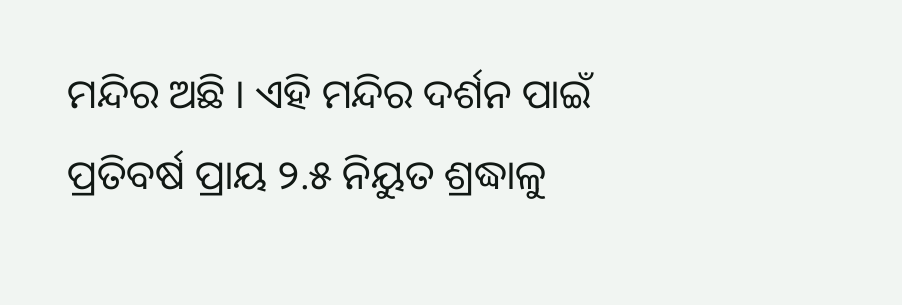ମନ୍ଦିର ଅଛି । ଏହି ମନ୍ଦିର ଦର୍ଶନ ପାଇଁ ପ୍ରତିବର୍ଷ ପ୍ରାୟ ୨.୫ ନିୟୁତ ଶ୍ରଦ୍ଧାଳୁ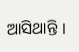ଆସିଥାନ୍ତି ।